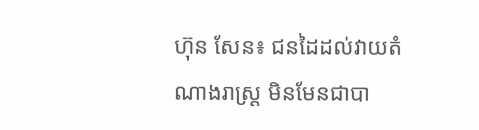ហ៊ុន សែន៖ ជនដៃដល់វាយតំណាងរាស្រ្ត មិនមែនជាបា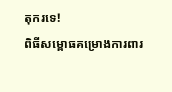តុករទេ!
ពិធីសម្ពោធគម្រោងការពារ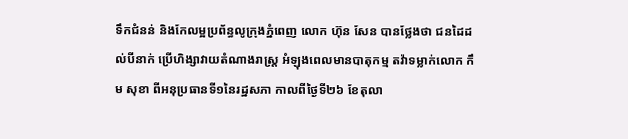ទឹកជំនន់ និងកែលម្អប្រព័ន្ធលូក្រុងភ្នំពេញ លោក ហ៊ុន សែន បានថ្លែងថា ជនដៃដល់បីនាក់ ប្រើហិង្សាវាយតំណាងរាស្រ្ត អំឡុងពេលមានបាតុកម្ម តវ៉ាទម្លាក់លោក កឹម សុខា ពីអនុប្រធានទី១នៃរដ្ឋសភា កាលពីថ្ងៃទី២៦ ខែតុលា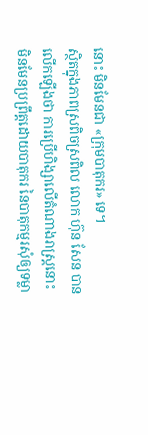នោះ មិនមែនជា «ក្រុមបាតុករ» ទេ។
ស្ថិតក្នុងភាពស្រពិចស្រពិល លោក ហ៊ុន សែន បានលើកឡើងថា ការប្រើហិង្សាលើតំណាងរាស្រ្តនោះ មិនមែនប្រព្រឹត្តដោយបាតុករ នៃបាតុកម្មរសុំឲ្យទម្លា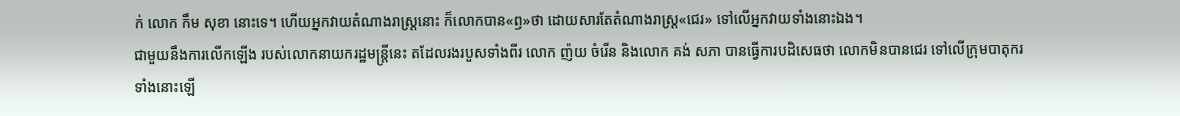ក់ លោក កឹម សុខា នោះទេ។ ហើយអ្នកវាយតំណាងរាស្រ្តនោះ ក៏លោកបាន«ឭ»ថា ដោយសារតែតំណាងរាស្រ្ត«ជេរ» ទៅលើអ្នកវាយទាំងនោះឯង។
ជាមួយនឹងការលើកឡើង របស់លោកនាយករដ្ឋមន្រ្តីនេះ តដែលរងរបួសទាំងពីរ លោក ញ៉យ ចំរើន និងលោក គង់ សភា បានធ្វើការបដិសេធថា លោកមិនបានជេរ ទៅលើក្រុមបាតុករទាំងនោះឡើ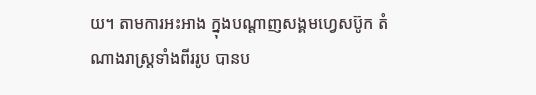យ។ តាមការអះអាង ក្នុងបណ្តាញសង្គមហ្វេសប៊ូក តំណាងរាស្រ្តទាំងពីររូប បានប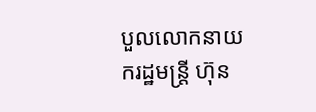បួលលោកនាយករដ្ឋមន្រ្តី ហ៊ុន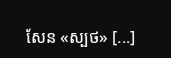សែន «ស្បថ» [...]